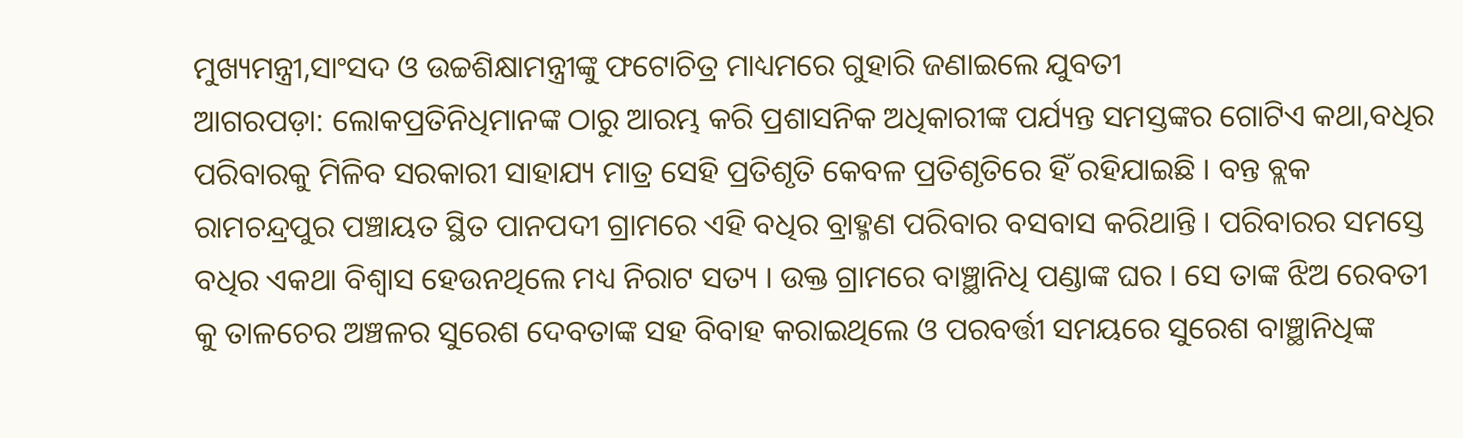ମୁଖ୍ୟମନ୍ତ୍ରୀ,ସାଂସଦ ଓ ଉଚ୍ଚଶିକ୍ଷାମନ୍ତ୍ରୀଙ୍କୁ ଫଟୋଚିତ୍ର ମାଧ୍ୟମରେ ଗୁହାରି ଜଣାଇଲେ ଯୁବତୀ
ଆଗରପଡ଼ା: ଲୋକପ୍ରତିନିଧିମାନଙ୍କ ଠାରୁ ଆରମ୍ଭ କରି ପ୍ରଶାସନିକ ଅଧିକାରୀଙ୍କ ପର୍ଯ୍ୟନ୍ତ ସମସ୍ତଙ୍କର ଗୋଟିଏ କଥା,ବଧିର ପରିବାରକୁ ମିଳିବ ସରକାରୀ ସାହାଯ୍ୟ ମାତ୍ର ସେହି ପ୍ରତିଶୃତି କେବଳ ପ୍ରତିଶୃତିରେ ହିଁ ରହିଯାଇଛି । ବନ୍ତ ବ୍ଲକ ରାମଚନ୍ଦ୍ରପୁର ପଞ୍ଚାୟତ ସ୍ଥିତ ପାନପଦୀ ଗ୍ରାମରେ ଏହି ବଧିର ବ୍ରାହ୍ମଣ ପରିବାର ବସବାସ କରିଥାନ୍ତି । ପରିବାରର ସମସ୍ତେ ବଧିର ଏକଥା ବିଶ୍ୱାସ ହେଉନଥିଲେ ମଧ୍ୟ ନିରାଟ ସତ୍ୟ । ଉକ୍ତ ଗ୍ରାମରେ ବାଞ୍ଛାନିଧି ପଣ୍ଡାଙ୍କ ଘର । ସେ ତାଙ୍କ ଝିଅ ରେବତୀ କୁ ତାଳଚେର ଅଞ୍ଚଳର ସୁରେଶ ଦେବତାଙ୍କ ସହ ବିବାହ କରାଇଥିଲେ ଓ ପରବର୍ତ୍ତୀ ସମୟରେ ସୁରେଶ ବାଞ୍ଛାନିଧିଙ୍କ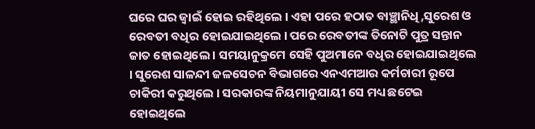ଘରେ ଘର ଜ୍ୱାଇଁ ହୋଇ ରହିଥିଲେ । ଏହା ପରେ ହଠାତ ବାଞ୍ଛାନିଧି,ସୁରେଶ ଓ ରେବତୀ ବଧିର ହୋଇଯାଇଥିଲେ । ପରେ ରେବତୀଙ୍କ ତିନୋଟି ପୁତ୍ର ସନ୍ତାନ ଜାତ ହୋଇଥିଲେ । ସମୟାନୁକ୍ରମେ ସେହି ପୁଅମାନେ ବଧିର ହୋଇଯାଇଥିଲେ । ସୁରେଶ ସାଳନ୍ଦୀ ଜଳସେଚନ ବିଭାଗରେ ଏନଏମଆର କର୍ମଚାରୀ ରୂପେ ଚାକିରୀ କରୁଥିଲେ । ସରକାରଙ୍କ ନିୟମାନୁଯାୟୀ ସେ ମଧ୍ୟ ଛଟେଇ ହୋଇଥିଲେ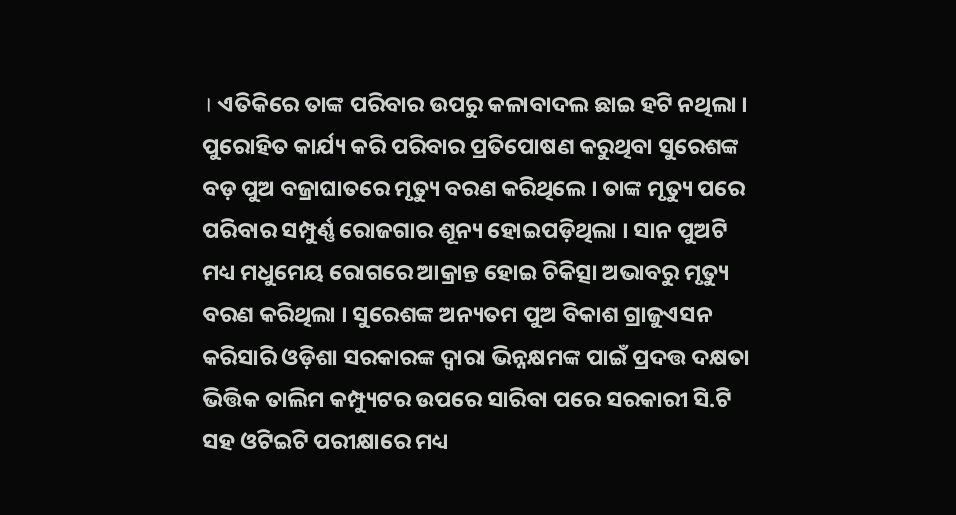। ଏତିକିରେ ତାଙ୍କ ପରିବାର ଉପରୁ କଳାବାଦଲ ଛାଇ ହଟି ନଥିଲା । ପୁରୋହିତ କାର୍ଯ୍ୟ କରି ପରିବାର ପ୍ରତିପୋଷଣ କରୁଥିବା ସୁରେଶଙ୍କ ବଡ଼ ପୁଅ ବଜ୍ରାଘାତରେ ମୃତ୍ୟୁ ବରଣ କରିଥିଲେ । ତାଙ୍କ ମୃତ୍ୟୁ ପରେ ପରିବାର ସମ୍ପୁର୍ଣ୍ଣ ରୋଜଗାର ଶୂନ୍ୟ ହୋଇପଡ଼ିଥିଲା । ସାନ ପୁଅଟି ମଧ୍ୟ ମଧୁମେୟ ରୋଗରେ ଆକ୍ରାନ୍ତ ହୋଇ ଚିକିତ୍ସା ଅଭାବରୁ ମୃତ୍ୟୁ ବରଣ କରିଥିଲା । ସୁରେଶଙ୍କ ଅନ୍ୟତମ ପୁଅ ବିକାଶ ଗ୍ରାଜୁଏସନ କରିସାରି ଓଡ଼ିଶା ସରକାରଙ୍କ ଦ୍ୱାରା ଭିନ୍ନକ୍ଷମଙ୍କ ପାଇଁ ପ୍ରଦତ୍ତ ଦକ୍ଷତା ଭିତ୍ତିକ ତାଲିମ କମ୍ପ୍ୟୁଟର ଉପରେ ସାରିବା ପରେ ସରକାରୀ ସି.ଟି ସହ ଓଟିଇଟି ପରୀକ୍ଷାରେ ମଧ୍ୟ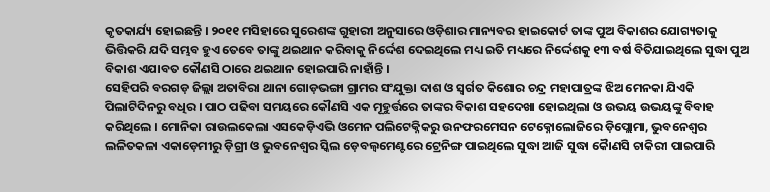କୃତକାର୍ଯ୍ୟ ହୋଇଛନ୍ତି । ୨୦୧୧ ମସିହାରେ ସୁରେଶଙ୍କ ଗୁହାରୀ ଅନୁସାରେ ଓଡ଼ିଶାର ମାନ୍ୟବର ହାଇକୋର୍ଟ ତାଙ୍କ ପୁଅ ବିକାଶର ଯୋଗ୍ୟତାକୁ ଭିତ୍ତିକରି ଯଦି ସମ୍ଭବ ହୁଏ ତେବେ ତାଙ୍କୁ ଥଇଥାନ କରିବାକୁ ନିର୍ଦ୍ଦେଶ ଦେଇଥିଲେ ମଧ୍ୟ ଇତି ମଧ୍ୟରେ ନିର୍ଦ୍ଦେଶକୁ ୧୩ ବର୍ଷ ବିତିଯାଇଥିଲେ ସୁଦ୍ଧା ପୁଅ ବିକାଶ ଏଯାବତ କୌଣସି ଠାରେ ଥଇଥାନ ହୋଇପାରି ନାହାଁନ୍ତି ।
ସେହିପରି ବରଗଡ଼ ଜିଲ୍ଲା ଅତାବିରା ଥାନା ଗୋଡ଼ଭଙ୍ଗା ଗ୍ରାମର ସଂଯୁକ୍ତା ଦାଶ ଓ ସ୍ୱର୍ଗତ କିଶୋର ଚନ୍ଦ୍ର ମହାପାତ୍ରଙ୍କ ଝିଅ ମେନକା ଯିଏକି ପିଲାଟିଦିନରୁ ବଧିର । ପାଠ ପଢିବା ସମୟରେ କୌଣସି ଏକ ମୂହୁର୍ତ୍ତରେ ତାଙ୍କର ବିକାଶ ସହଦେଖା ହୋଇଥିଲା ଓ ଉଭୟ ଉଭୟଙ୍କୁ ବିବାହ କରିଥିଲେ । ମୋନିକା ରାଉଲକେଲା ଏସକେଡ଼ିଏଭି ଓମେନ ପଲିଟେକ୍ନିକରୁ ଉନଫରମେସନ ଟେକ୍ନୋଲୋଜିରେ ଡ଼ିପ୍ଲୋମା, ଭୁବନେଶ୍ୱର ଲଳିତକଳା ଏକାଡ଼େମୀରୁ ଡ଼ିଗ୍ରୀ ଓ ଭୁବନେଶ୍ୱର ସ୍କିଲ ଡ଼େବଲ୍ୱମେଣ୍ଟରେ ଟ୍ରେନିଙ୍ଗ ପାଇଥିଲେ ସୁଦ୍ଧା ଆଜି ସୁଦ୍ଧା କୈାଣସି ଚାକିରୀ ପାଇପାରି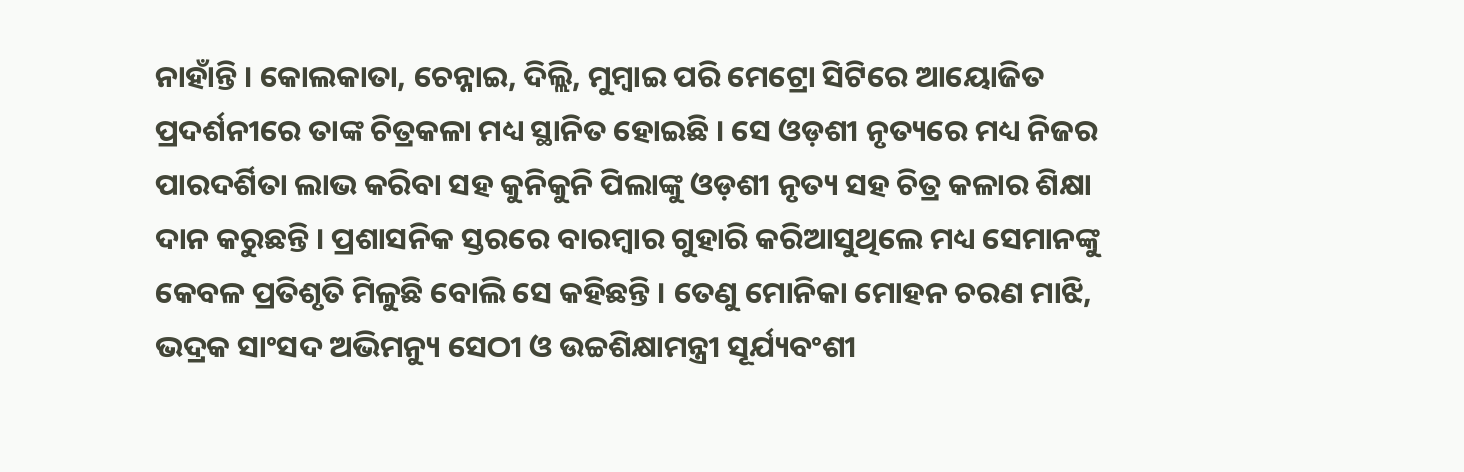ନାହାଁନ୍ତି । କୋଲକାତା, ଚେନ୍ନାଇ, ଦିଲ୍ଲି, ମୁମ୍ବାଇ ପରି ମେଟ୍ରୋ ସିଟିରେ ଆୟୋଜିତ ପ୍ରଦର୍ଶନୀରେ ତାଙ୍କ ଚିତ୍ରକଳା ମଧ୍ୟ ସ୍ଥାନିତ ହୋଇଛି । ସେ ଓଡ଼ଶୀ ନୃତ୍ୟରେ ମଧ୍ୟ ନିଜର ପାରଦର୍ଶିତା ଲାଭ କରିବା ସହ କୁନିକୁନି ପିଲାଙ୍କୁ ଓଡ଼ଶୀ ନୃତ୍ୟ ସହ ଚିତ୍ର କଳାର ଶିକ୍ଷା ଦାନ କରୁଛନ୍ତି । ପ୍ରଶାସନିକ ସ୍ତରରେ ବାରମ୍ବାର ଗୁହାରି କରିଆସୁଥିଲେ ମଧ୍ୟ ସେମାନଙ୍କୁ କେବଳ ପ୍ରତିଶୃତି ମିଳୁଛି ବୋଲି ସେ କହିଛନ୍ତି । ତେଣୁ ମୋନିକା ମୋହନ ଚରଣ ମାଝି, ଭଦ୍ରକ ସାଂସଦ ଅଭିମନ୍ୟୁ ସେଠୀ ଓ ଉଚ୍ଚଶିକ୍ଷାମନ୍ତ୍ରୀ ସୂର୍ଯ୍ୟବଂଶୀ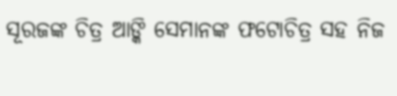ସୂରଜଙ୍କ ଚିତ୍ର ଆଙ୍କି ସେମାନଙ୍କ ଫଟୋଚିତ୍ର ସହ ନିଜ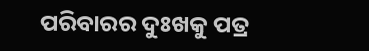ପରିବାରର ଦୁଃଖକୁ ପତ୍ର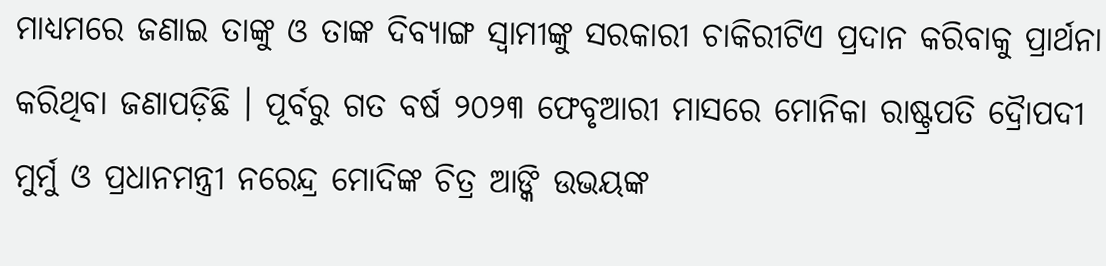ମାଧ୍ୟମରେ ଜଣାଇ ତାଙ୍କୁ ଓ ତାଙ୍କ ଦିବ୍ୟାଙ୍ଗ ସ୍ୱାମୀଙ୍କୁ ସରକାରୀ ଚାକିରୀଟିଏ ପ୍ରଦାନ କରିବାକୁ ପ୍ରାର୍ଥନା କରିଥିବା ଜଣାପଡ଼ିଛି । ପୂର୍ବରୁ ଗତ ବର୍ଷ ୨୦୨୩ ଫେବୃଆରୀ ମାସରେ ମୋନିକା ରାଷ୍ଟ୍ରପତି ଦ୍ରୈାପଦୀ ମୁର୍ମୁ ଓ ପ୍ରଧାନମନ୍ତ୍ରୀ ନରେନ୍ଦ୍ର ମୋଦିଙ୍କ ଚିତ୍ର ଆଙ୍କି ଉଭୟଙ୍କ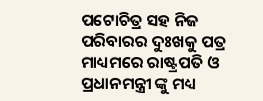ପଟୋଚିତ୍ର ସହ ନିଜ ପରିବାରର ଦୁଃଖକୁ ପତ୍ର ମାଧ୍ୟମରେ ରାଷ୍ଟ୍ରପତି ଓ ପ୍ରଧାନମନ୍ତ୍ରୀ ଙ୍କୁ ମଧ୍ୟ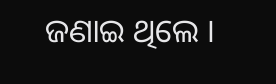ଜଣାଇ ଥିଲେ ।